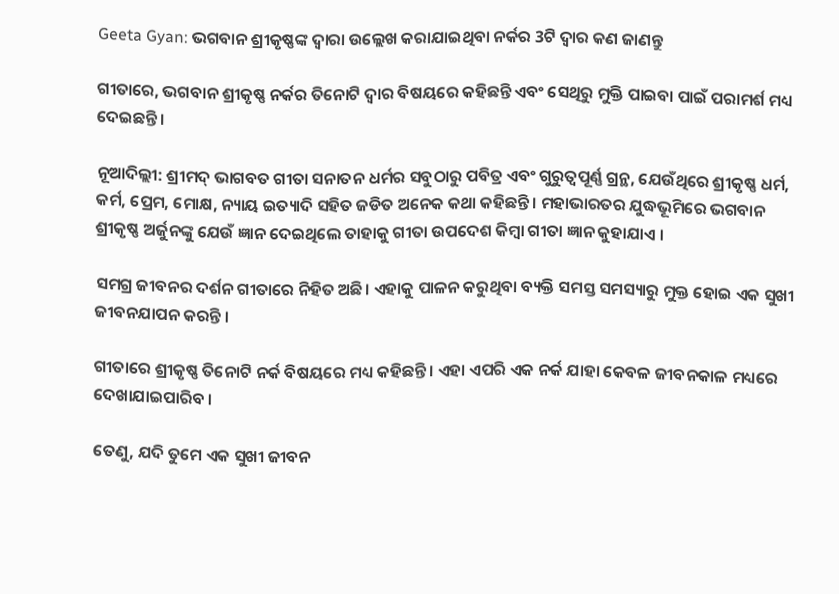Geeta Gyan: ଭଗବାନ ଶ୍ରୀକୃଷ୍ଣଙ୍କ ଦ୍ୱାରା ଉଲ୍ଲେଖ କରାଯାଇଥିବା ନର୍କର 3ଟି ଦ୍ୱାର କଣ ଜାଣନ୍ତୁ

ଗୀତାରେ, ଭଗବାନ ଶ୍ରୀକୃଷ୍ଣ ନର୍କର ତିନୋଟି ଦ୍ୱାର ବିଷୟରେ କହିଛନ୍ତି ଏବଂ ସେଥିରୁ ମୁକ୍ତି ପାଇବା ପାଇଁ ପରାମର୍ଶ ମଧ୍ୟ ଦେଇଛନ୍ତି ।

ନୂଆଦିଲ୍ଲୀ: ଶ୍ରୀମଦ୍ ଭାଗବତ ଗୀତା ସନାତନ ଧର୍ମର ସବୁଠାରୁ ପବିତ୍ର ଏବଂ ଗୁରୁତ୍ୱପୂର୍ଣ୍ଣ ଗ୍ରନ୍ଥ, ଯେଉଁଥିରେ ଶ୍ରୀକୃଷ୍ଣ ଧର୍ମ, କର୍ମ, ପ୍ରେମ, ମୋକ୍ଷ, ନ୍ୟାୟ ଇତ୍ୟାଦି ସହିତ ଜଡିତ ଅନେକ କଥା କହିଛନ୍ତି । ମହାଭାରତର ଯୁଦ୍ଧଭୂମିରେ ଭଗବାନ ଶ୍ରୀକୃଷ୍ଣ ଅର୍ଜୁନଙ୍କୁ ଯେଉଁ ଜ୍ଞାନ ଦେଇଥିଲେ ତାହାକୁ ଗୀତା ଉପଦେଶ କିମ୍ବା ଗୀତା ଜ୍ଞାନ କୁହାଯାଏ ।

ସମଗ୍ର ଜୀବନର ଦର୍ଶନ ଗୀତାରେ ନିହିତ ଅଛି। ଏହାକୁ ପାଳନ କରୁଥିବା ବ୍ୟକ୍ତି ସମସ୍ତ ସମସ୍ୟାରୁ ମୁକ୍ତ ହୋଇ ଏକ ସୁଖୀ ଜୀବନଯାପନ କରନ୍ତି ।

ଗୀତାରେ ଶ୍ରୀକୃଷ୍ଣ ତିନୋଟି ନର୍କ ବିଷୟରେ ମଧ୍ୟ କହିଛନ୍ତି । ଏହା ଏପରି ଏକ ନର୍କ ଯାହା କେବଳ ଜୀବନକାଳ ମଧ୍ୟରେ ଦେଖାଯାଇପାରିବ ।

ତେଣୁ, ଯଦି ତୁମେ ଏକ ସୁଖୀ ଜୀବନ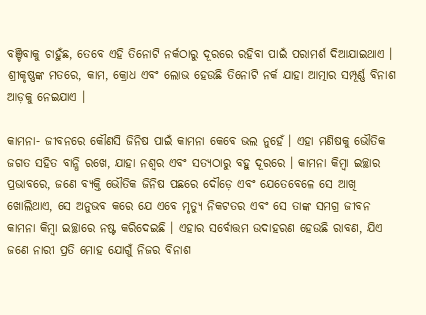ବଞ୍ଚିବାକୁ ଚାହୁଁଛ, ତେବେ ଏହି ତିନୋଟି ନର୍କଠାରୁ ଦୂରରେ ରହିବା ପାଇଁ ପରାମର୍ଶ ଦିଆଯାଇଥାଏ । ଶ୍ରୀକୃଷ୍ଣଙ୍କ ମତରେ, କାମ, କ୍ରୋଧ ଏବଂ ଲୋଭ ହେଉଛି ତିନୋଟି ନର୍କ ଯାହା ଆତ୍ମାର ସମ୍ପୂର୍ଣ୍ଣ ବିନାଶ ଆଡ଼କୁ ନେଇଯାଏ ।

କାମନା- ଜୀବନରେ କୌଣସି ଜିନିଷ ପାଇଁ କାମନା କେବେ ଭଲ ନୁହେଁ । ଏହା ମଣିଷକୁ ଭୌତିକ ଜଗତ ସହିତ ବାନ୍ଧି ରଖେ, ଯାହା ନଶ୍ୱର ଏବଂ ସତ୍ୟଠାରୁ ବହୁ ଦୂରରେ । କାମନା କିମ୍ବା ଇଚ୍ଛାର ପ୍ରଭାବରେ, ଜଣେ ବ୍ୟକ୍ତି ଭୌତିକ ଜିନିଷ ପଛରେ ଦୌଡ଼େ ଏବଂ ଯେତେବେଳେ ସେ ଆଖି ଖୋଲିଥାଏ, ସେ ଅନୁଭବ କରେ ଯେ ଏବେ ମୃତ୍ୟୁ ନିକଟତର ଏବଂ ସେ ତାଙ୍କ ସମଗ୍ର ଜୀବନ କାମନା କିମ୍ବା ଇଚ୍ଛାରେ ନଷ୍ଟ କରିଦେଇଛି । ଏହାର ସର୍ବୋତ୍ତମ ଉଦାହରଣ ହେଉଛି ରାବଣ, ଯିଏ ଜଣେ ନାରୀ ପ୍ରତି ମୋହ ଯୋଗୁଁ ନିଜର ବିନାଶ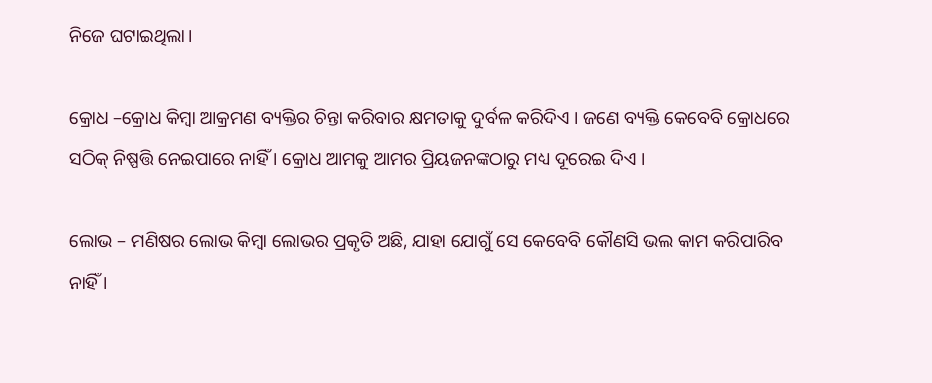ନିଜେ ଘଟାଇଥିଲା।

କ୍ରୋଧ –କ୍ରୋଧ କିମ୍ବା ଆକ୍ରମଣ ବ୍ୟକ୍ତିର ଚିନ୍ତା କରିବାର କ୍ଷମତାକୁ ଦୁର୍ବଳ କରିଦିଏ । ଜଣେ ବ୍ୟକ୍ତି କେବେବି କ୍ରୋଧରେ ସଠିକ୍ ନିଷ୍ପତ୍ତି ନେଇପାରେ ନାହିଁ । କ୍ରୋଧ ଆମକୁ ଆମର ପ୍ରିୟଜନଙ୍କଠାରୁ ମଧ୍ୟ ଦୂରେଇ ଦିଏ ।

ଲୋଭ – ମଣିଷର ଲୋଭ କିମ୍ବା ଲୋଭର ପ୍ରକୃତି ଅଛି, ଯାହା ଯୋଗୁଁ ସେ କେବେବି କୌଣସି ଭଲ କାମ କରିପାରିବ ନାହିଁ ।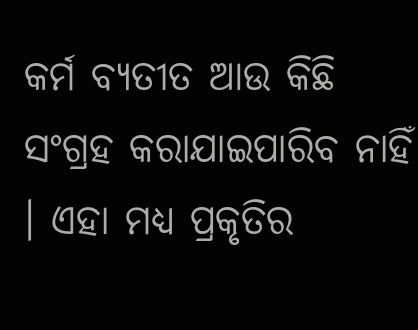କର୍ମ ବ୍ୟତୀତ ଆଉ କିଛି ସଂଗ୍ରହ କରାଯାଇପାରିବ ନାହିଁ । ଏହା ମଧ୍ୟ ପ୍ରକୃତିର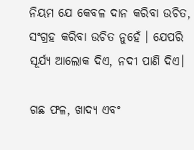ନିୟମ ଯେ କେବଳ ଦାନ କରିବା ଉଚିତ, ସଂଗ୍ରହ କରିବା ଉଚିତ ନୁହେଁ । ଯେପରି ସୂର୍ଯ୍ୟ ଆଲୋକ ଦିଏ, ନଦୀ ପାଣି ଦିଏ।

ଗଛ ଫଳ, ଖାଦ୍ୟ ଏବଂ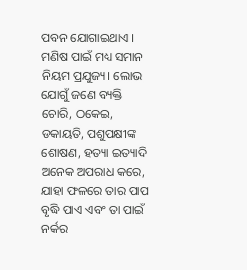ପବନ ଯୋଗାଇଥାଏ । ମଣିଷ ପାଇଁ ମଧ୍ୟ ସମାନ ନିୟମ ପ୍ରଯୁଜ୍ୟ। ଲୋଭ ଯୋଗୁଁ ଜଣେ ବ୍ୟକ୍ତି ଚୋରି, ଠକେଇ, ଡକାୟତି, ପଶୁପକ୍ଷୀଙ୍କ ଶୋଷଣ, ହତ୍ୟା ଇତ୍ୟାଦି ଅନେକ ଅପରାଧ କରେ, ଯାହା ଫଳରେ ତାର ପାପ ବୃଦ୍ଧି ପାଏ ଏବଂ ତା ପାଇଁ ନର୍କର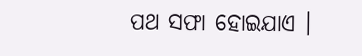ପଥ ସଫା ହୋଇଯାଏ ।